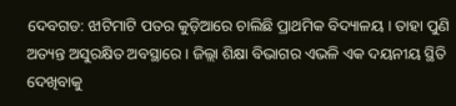ଦେବଗଡ: ଝାଟିମାଟି ପତର କୁଡ଼ିଆରେ ଚାଲିଛି ପ୍ରାଥମିକ ବିଦ୍ୟାଳୟ । ତାହା ପୁଣି ଅତ୍ୟନ୍ତ ଅସୁରକ୍ଷିତ ଅବସ୍ଥାରେ । ଜିଲ୍ଲା ଶିକ୍ଷା ବିଭାଗର ଏଭଳି ଏକ ଦୟନୀୟ ସ୍ଥିତି ଦେଖିବାକୁ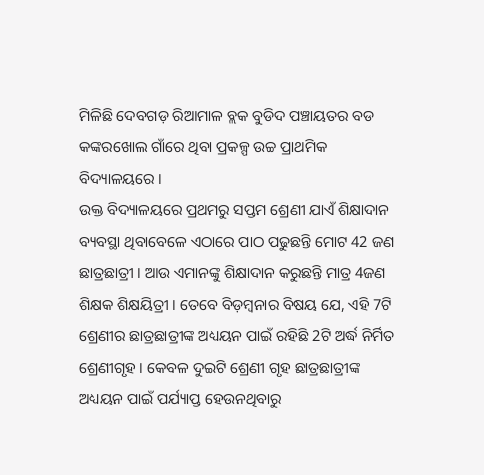ମିଳିଛି ଦେବଗଡ଼ ରିଆମାଳ ବ୍ଲକ ବୁଡିଦ ପଞ୍ଚାୟତର ବଡ କଙ୍କରଖୋଲ ଗାଁରେ ଥିବା ପ୍ରକଳ୍ପ ଉଚ୍ଚ ପ୍ରାଥମିକ ବିଦ୍ୟାଳୟରେ ।
ଉକ୍ତ ବିଦ୍ୟାଳୟରେ ପ୍ରଥମରୁ ସପ୍ତମ ଶ୍ରେଣୀ ଯାଏଁ ଶିକ୍ଷାଦାନ ବ୍ୟବସ୍ଥା ଥିବାବେଳେ ଏଠାରେ ପାଠ ପଢୁଛନ୍ତି ମୋଟ 42 ଜଣ ଛାତ୍ରଛାତ୍ରୀ । ଆଉ ଏମାନଙ୍କୁ ଶିକ୍ଷାଦାନ କରୁଛନ୍ତି ମାତ୍ର 4ଜଣ ଶିକ୍ଷକ ଶିକ୍ଷୟିତ୍ରୀ । ତେବେ ବିଡ଼ମ୍ବନାର ବିଷୟ ଯେ, ଏହି 7ଟି ଶ୍ରେଣୀର ଛାତ୍ରଛାତ୍ରୀଙ୍କ ଅଧ୍ୟୟନ ପାଇଁ ରହିଛି 2ଟି ଅର୍ଦ୍ଧ ନିର୍ମିତ ଶ୍ରେଣୀଗୃହ । କେବଳ ଦୁଇଟି ଶ୍ରେଣୀ ଗୃହ ଛାତ୍ରଛାତ୍ରୀଙ୍କ ଅଧ୍ୟୟନ ପାଇଁ ପର୍ଯ୍ୟାପ୍ତ ହେଉନଥିବାରୁ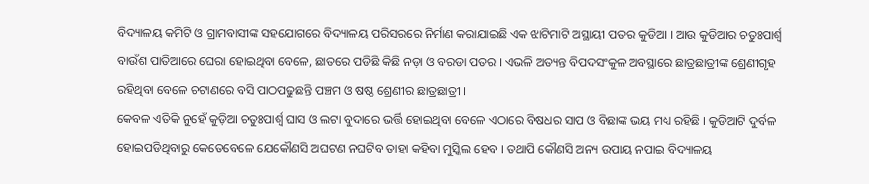ବିଦ୍ୟାଳୟ କମିଟି ଓ ଗ୍ରାମବାସୀଙ୍କ ସହଯୋଗରେ ବିଦ୍ୟାଳୟ ପରିସରରେ ନିର୍ମାଣ କରାଯାଇଛି ଏକ ଝାଟିମାଟି ଅସ୍ଥାୟୀ ପତର କୁଡିଆ । ଆଉ କୁଡିଆର ଚତୁଃପାର୍ଶ୍ଵ ବାଉଁଶ ପାତିଆରେ ଘେରା ହୋଇଥିବା ବେଳେ, ଛାତରେ ପଡିଛି କିଛି ନଡ଼ା ଓ ବରଡା ପତର । ଏଭଳି ଅତ୍ୟନ୍ତ ବିପଦସଂକୁଳ ଅବସ୍ଥାରେ ଛାତ୍ରଛାତ୍ରୀଙ୍କ ଶ୍ରେଣୀଗୃହ ରହିଥିବା ବେଳେ ଚଟାଣରେ ବସି ପାଠପଢୁଛନ୍ତି ପଞ୍ଚମ ଓ ଷଷ୍ଠ ଶ୍ରେଣୀର ଛାତ୍ରଛାତ୍ରୀ ।
କେବଳ ଏତିକି ନୁହେଁ କୁଡ଼ିଆ ଚତୁଃପାର୍ଶ୍ଵ ଘାସ ଓ ଲଟା ବୁଦାରେ ଭର୍ତ୍ତି ହୋଇଥିବା ବେଳେ ଏଠାରେ ବିଷଧର ସାପ ଓ ବିଛାଙ୍କ ଭୟ ମଧ୍ୟ ରହିଛି । କୁଡିଆଟି ଦୁର୍ବଳ ହୋଇପଡିଥିବାରୁ କେତେବେଳେ ଯେକୌଣସି ଅଘଟଣ ନଘଟିବ ତାହା କହିବା ମୁସ୍କିଲ ହେବ । ତଥାପି କୌଣସି ଅନ୍ୟ ଉପାୟ ନପାଇ ବିଦ୍ୟାଳୟ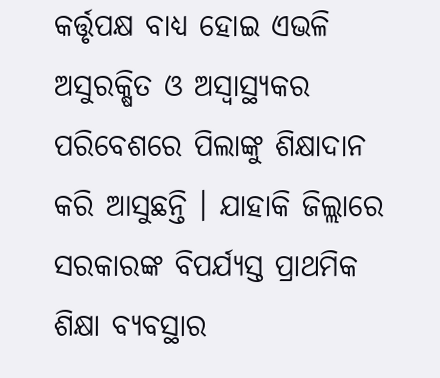କର୍ତ୍ତୃପକ୍ଷ ବାଧ୍ୟ ହୋଇ ଏଭଳି ଅସୁରକ୍ଷିତ ଓ ଅସ୍ବାସ୍ଥ୍ୟକର ପରିବେଶରେ ପିଲାଙ୍କୁ ଶିକ୍ଷାଦାନ କରି ଆସୁଛନ୍ତି । ଯାହାକି ଜିଲ୍ଲାରେ ସରକାରଙ୍କ ବିପର୍ଯ୍ୟସ୍ତ ପ୍ରାଥମିକ ଶିକ୍ଷା ବ୍ୟବସ୍ଥାର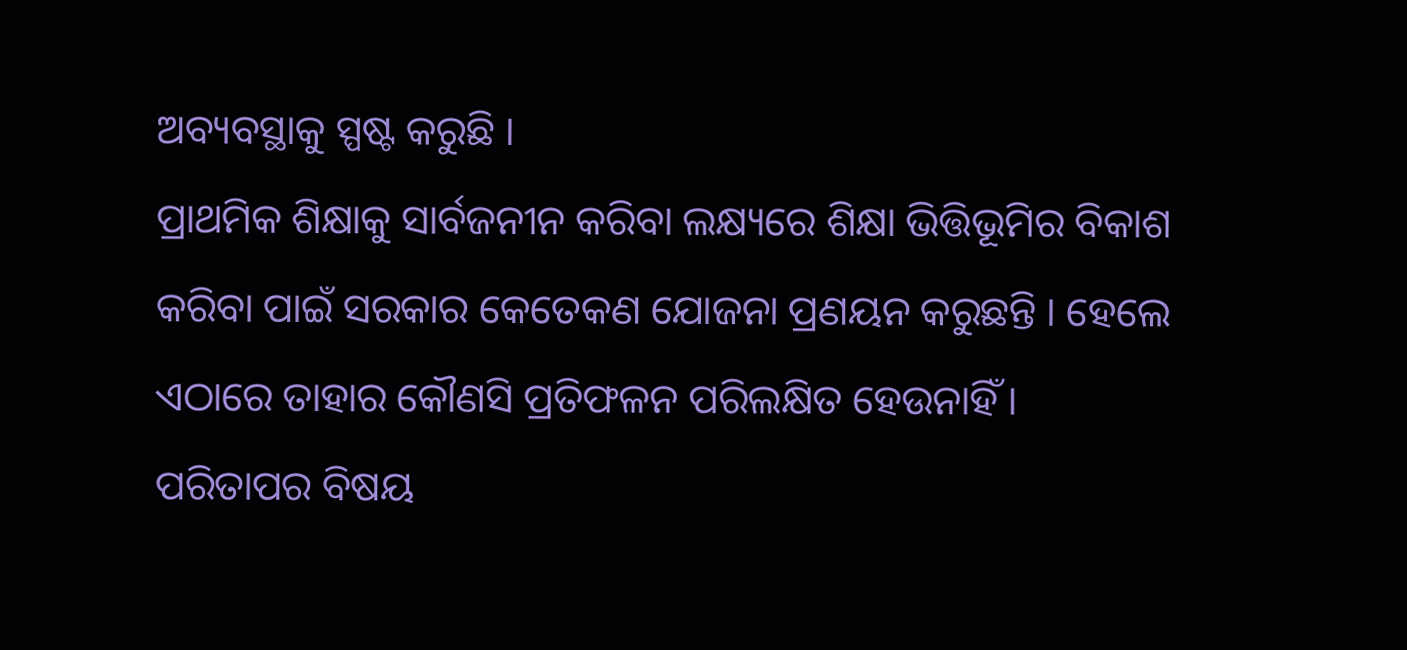ଅବ୍ୟବସ୍ଥାକୁ ସ୍ପଷ୍ଟ କରୁଛି ।
ପ୍ରାଥମିକ ଶିକ୍ଷାକୁ ସାର୍ବଜନୀନ କରିବା ଲକ୍ଷ୍ୟରେ ଶିକ୍ଷା ଭିତ୍ତିଭୂମିର ବିକାଶ କରିବା ପାଇଁ ସରକାର କେତେକଣ ଯୋଜନା ପ୍ରଣୟନ କରୁଛନ୍ତି । ହେଲେ ଏଠାରେ ତାହାର କୌଣସି ପ୍ରତିଫଳନ ପରିଲକ୍ଷିତ ହେଉନାହିଁ । ପରିତାପର ବିଷୟ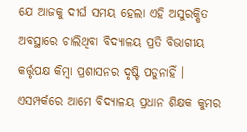ଯେ ଆଜକୁ ଦୀର୍ଘ ସମୟ ହେଲା ଏହି ଅସୁରକ୍ଷିତ ଅବସ୍ଥାରେ ଚାଲିଥିବା ବିଦ୍ୟାଳୟ ପ୍ରତି ବିଭାଗୀୟ କର୍ତ୍ତୃପକ୍ଷ କିମ୍ବା ପ୍ରଶାସନର ଦୃଷ୍ଟି ପଡୁନାହିଁ । ଏସମ୍ପର୍କରେ ଆମେ ବିଦ୍ୟାଳୟ ପ୍ରଧାନ ଶିକ୍ଷକ କୁମର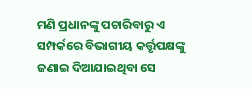ମଣି ପ୍ରଧାନଙ୍କୁ ପଚାରିବାରୁ ଏ ସମ୍ପର୍କରେ ବିଭାଗୀୟ କର୍ତ୍ତୃପକ୍ଷଙ୍କୁ ଜଣାଇ ଦିଆଯାଇଥିବା ସେ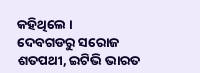କହିଥିଲେ ।
ଦେବଗଡରୁ ସରୋଜ ଶତପଥୀ, ଇଟିଭି ଭାରତ